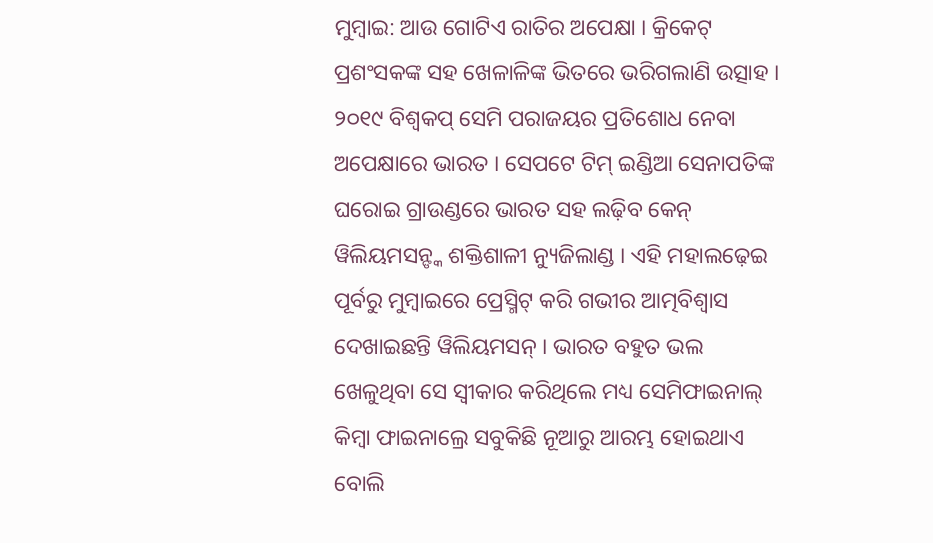ମୁମ୍ବାଇ: ଆଉ ଗୋଟିଏ ରାତିର ଅପେକ୍ଷା । କ୍ରିକେଟ୍ ପ୍ରଶଂସକଙ୍କ ସହ ଖେଳାଳିଙ୍କ ଭିତରେ ଭରିଗଲାଣି ଉତ୍ସାହ । ୨୦୧୯ ବିଶ୍ବକପ୍ ସେମି ପରାଜୟର ପ୍ରତିଶୋଧ ନେବା ଅପେକ୍ଷାରେ ଭାରତ । ସେପଟେ ଟିମ୍ ଇଣ୍ଡିଆ ସେନାପତିଙ୍କ ଘରୋଇ ଗ୍ରାଉଣ୍ଡରେ ଭାରତ ସହ ଲଢ଼ିବ କେନ୍ ୱିଲିୟମସନ୍ଙ୍କ ଶକ୍ତିଶାଳୀ ନ୍ୟୁଜିଲାଣ୍ଡ । ଏହି ମହାଲଢ଼େଇ ପୂର୍ବରୁ ମୁମ୍ବାଇରେ ପ୍ରେସ୍ମିଟ୍ କରି ଗଭୀର ଆତ୍ମବିଶ୍ବାସ ଦେଖାଇଛନ୍ତି ୱିଲିୟମସନ୍ । ଭାରତ ବହୁତ ଭଲ ଖେଳୁଥିବା ସେ ସ୍ବୀକାର କରିଥିଲେ ମଧ୍ୟ ସେମିଫାଇନାଲ୍ କିମ୍ବା ଫାଇନାଲ୍ରେ ସବୁକିଛି ନୂଆରୁ ଆରମ୍ଭ ହୋଇଥାଏ ବୋଲି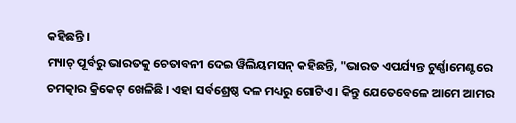କହିଛନ୍ତି ।
ମ୍ୟାଚ୍ ପୂର୍ବରୁ ଭାରତକୁ ଚେତାବନୀ ଦେଇ ୱିଲିୟମସନ୍ କହିଛନ୍ତି, "ଭାରତ ଏପର୍ଯ୍ୟନ୍ତ ଟୁର୍ଣ୍ଣାମେଣ୍ଟରେ ଚମତ୍କାର କ୍ରିକେଟ୍ ଖେଳିଛି । ଏହା ସର୍ବଶ୍ରେଷ୍ଠ ଦଳ ମଧ୍ୟରୁ ଗୋଟିଏ । କିନ୍ତୁ ଯେତେବେଳେ ଆମେ ଆମର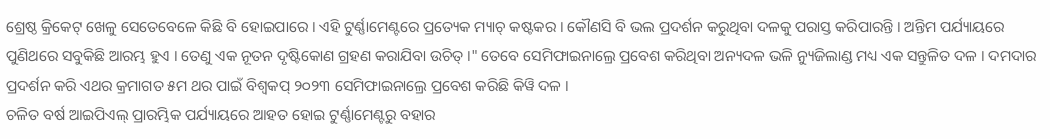ଶ୍ରେଷ୍ଠ କ୍ରିକେଟ୍ ଖେଳୁ ସେତେବେଳେ କିଛି ବି ହୋଇପାରେ । ଏହି ଟୁର୍ଣ୍ଣାମେଣ୍ଟରେ ପ୍ରତ୍ୟେକ ମ୍ୟାଚ୍ କଷ୍ଟକର । କୌଣସି ବି ଭଲ ପ୍ରଦର୍ଶନ କରୁଥିବା ଦଳକୁ ପରାସ୍ତ କରିପାରନ୍ତି । ଅନ୍ତିମ ପର୍ଯ୍ୟାୟରେ ପୁଣିଥରେ ସବୁକିଛି ଆରମ୍ଭ ହୁଏ । ତେଣୁ ଏକ ନୂତନ ଦୃଷ୍ଟିକୋଣ ଗ୍ରହଣ କରାଯିବା ଉଚିତ୍ ।" ତେବେ ସେମିଫାଇନାଲ୍ରେ ପ୍ରବେଶ କରିଥିବା ଅନ୍ୟଦଳ ଭଳି ନ୍ୟୁଜିଲାଣ୍ଡ ମଧ୍ୟ ଏକ ସନ୍ତୁଳିତ ଦଳ । ଦମଦାର ପ୍ରଦର୍ଶନ କରି ଏଥର କ୍ରମାଗତ ୫ମ ଥର ପାଇଁ ବିଶ୍ବକପ୍ ୨୦୨୩ ସେମିଫାଇନାଲ୍ରେ ପ୍ରବେଶ କରିଛି କିୱି ଦଳ ।
ଚଳିତ ବର୍ଷ ଆଇପିଏଲ୍ ପ୍ରାରମ୍ଭିକ ପର୍ଯ୍ୟାୟରେ ଆହତ ହୋଇ ଟୁର୍ଣ୍ଣାମେଣ୍ଟରୁ ବହାର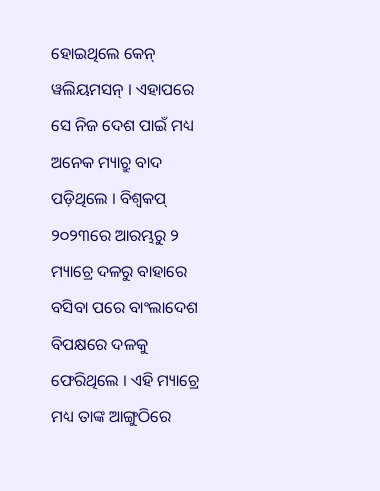ହୋଇଥିଲେ କେନ୍ ୱଲିୟମସନ୍ । ଏହାପରେ ସେ ନିଜ ଦେଶ ପାଇଁ ମଧ୍ୟ ଅନେକ ମ୍ୟାଚ୍ରୁ ବାଦ ପଡ଼ିଥିଲେ । ବିଶ୍ବକପ୍ ୨୦୨୩ରେ ଆରମ୍ଭରୁ ୨ ମ୍ୟାଚ୍ରେ ଦଳରୁ ବାହାରେ ବସିବା ପରେ ବାଂଲାଦେଶ ବିପକ୍ଷରେ ଦଳକୁ ଫେରିଥିଲେ । ଏହି ମ୍ୟାଚ୍ରେ ମଧ୍ୟ ତାଙ୍କ ଆଙ୍ଗୁଠିରେ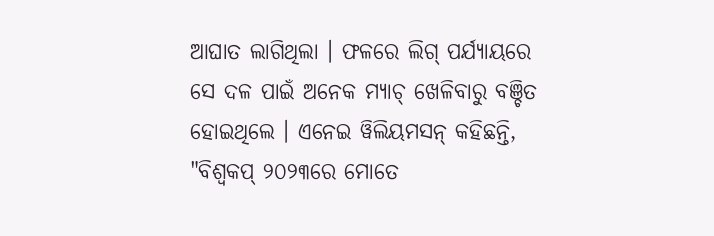ଆଘାତ ଲାଗିଥିଲା । ଫଳରେ ଲିଗ୍ ପର୍ଯ୍ୟାୟରେ ସେ ଦଳ ପାଇଁ ଅନେକ ମ୍ୟାଚ୍ ଖେଳିବାରୁ ବଞ୍ଚିତ ହୋଇଥିଲେ । ଏନେଇ ୱିଲିୟମସନ୍ କହିଛନ୍ତି, "ବିଶ୍ବକପ୍ ୨୦୨୩ରେ ମୋତେ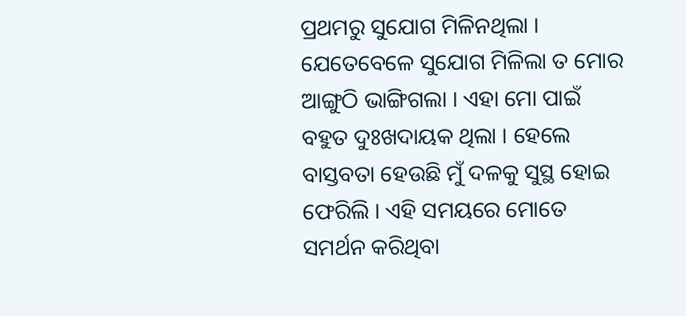ପ୍ରଥମରୁ ସୁଯୋଗ ମିଳିନଥିଲା । ଯେତେବେଳେ ସୁଯୋଗ ମିଳିଲା ତ ମୋର ଆଙ୍ଗୁଠି ଭାଙ୍ଗିଗଲା । ଏହା ମୋ ପାଇଁ ବହୁତ ଦୁଃଖଦାୟକ ଥିଲା । ହେଲେ ବାସ୍ତବତା ହେଉଛି ମୁଁ ଦଳକୁ ସୁସ୍ଥ ହୋଇ ଫେରିଲି । ଏହି ସମୟରେ ମୋତେ ସମର୍ଥନ କରିଥିବା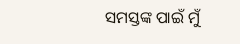ସମସ୍ତଙ୍କ ପାଇଁ ମୁଁ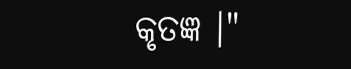କୃତଜ୍ଞ ।"